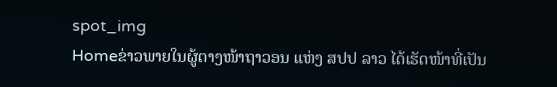spot_img
Homeຂ່າວພາຍໃນຜູ້ຕາງໜ້າຖາວອນ ແຫ່ງ ສປປ ລາວ ໄດ້ເຮັດໜ້າທີ່ເປັນ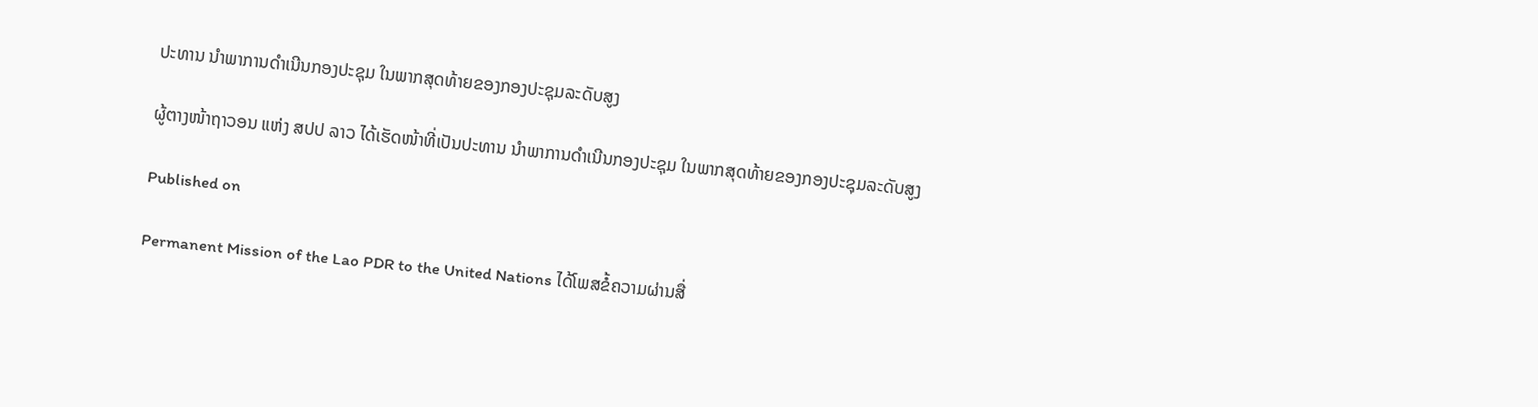ປະທານ ນໍາພາການດຳເນີນກອງປະຊຸມ ໃນພາກສຸດທ້າຍຂອງກອງປະຊຸມລະດັບສູງ

ຜູ້ຕາງໜ້າຖາວອນ ແຫ່ງ ສປປ ລາວ ໄດ້ເຮັດໜ້າທີ່ເປັນປະທານ ນໍາພາການດຳເນີນກອງປະຊຸມ ໃນພາກສຸດທ້າຍຂອງກອງປະຊຸມລະດັບສູງ

Published on

Permanent Mission of the Lao PDR to the United Nations ໄດ້ໂພສຂໍ້ຄວາມຜ່ານສື່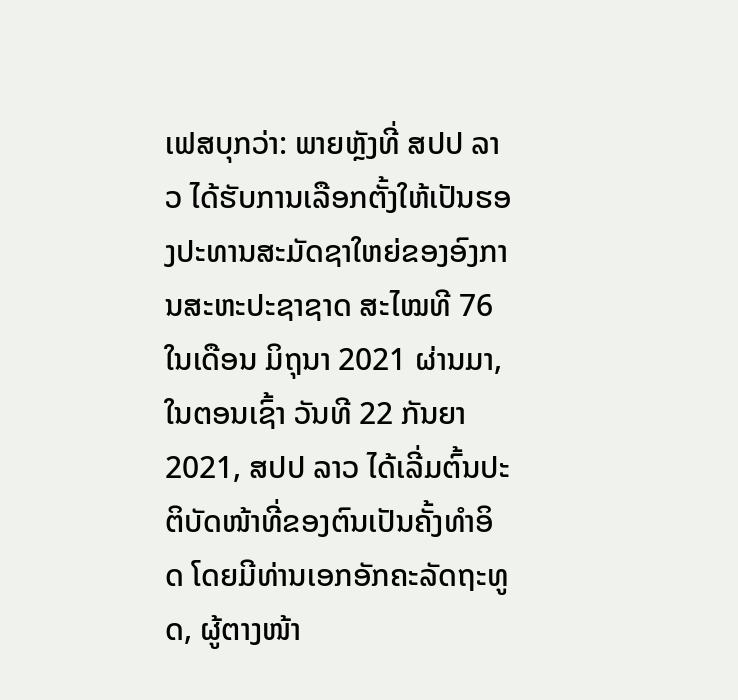ເຟສບຸກວ່າ: ພາຍຫຼັງທີ່ ສປປ ລາວ ໄດ້ຮັບການເລືອກຕັ້ງໃຫ້ເປັນຮອງປະທານສະມັດຊາໃຫຍ່ຂອງອົງການສະຫະປະຊາຊາດ ສະໄໝທີ 76 ໃນເດືອນ ມິຖຸນາ 2021 ຜ່ານມາ, ໃນຕອນເຊົ້າ ວັນທີ 22 ກັນຍາ 2021, ສປປ ລາວ ໄດ້ເລີ່ມຕົ້ນປະຕິບັດໜ້າທີ່ຂອງຕົນເປັນຄັ້ງທຳອິດ ໂດຍມີທ່ານເອກອັກຄະລັດຖະທູດ, ຜູ້ຕາງໜ້າ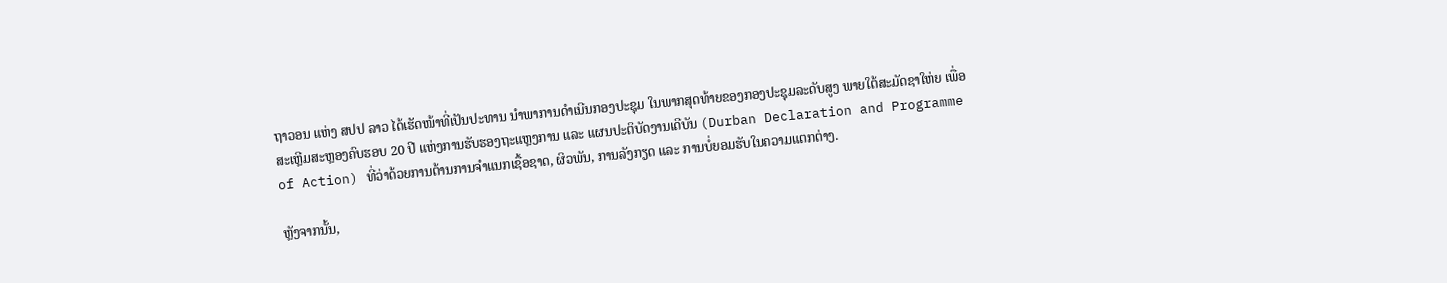ຖາວອນ ແຫ່ງ ສປປ ລາວ ໄດ້ເຮັດໜ້າທີ່ເປັນປະທານ ນໍາພາການດຳເນີນກອງປະຊຸມ ໃນພາກສຸດທ້າຍຂອງກອງປະຊຸມລະດັບສູງ ພາຍໃຕ້ສະມັດຊາໃຫ່ຍ ເພື່ອສະເຫຼີມສະຫຼອງຄົບຮອບ 20 ປີ ແຫ່ງການຮັບຮອງຖະແຫຼງການ ແລະ ແຜນປະຕິບັດງານເດີບັນ (Durban Declaration and Programme of Action) ທີ່ວ່າດ້ວຍການຕ້ານການຈຳແນກເຊື້ອຊາດ, ຜິວພັນ, ການລັງກຽດ ແລະ ການບໍ່ຍອມຮັບໃນຄວາມແຕກຕ່າງ.

ຫຼັງຈາກນັ້ນ,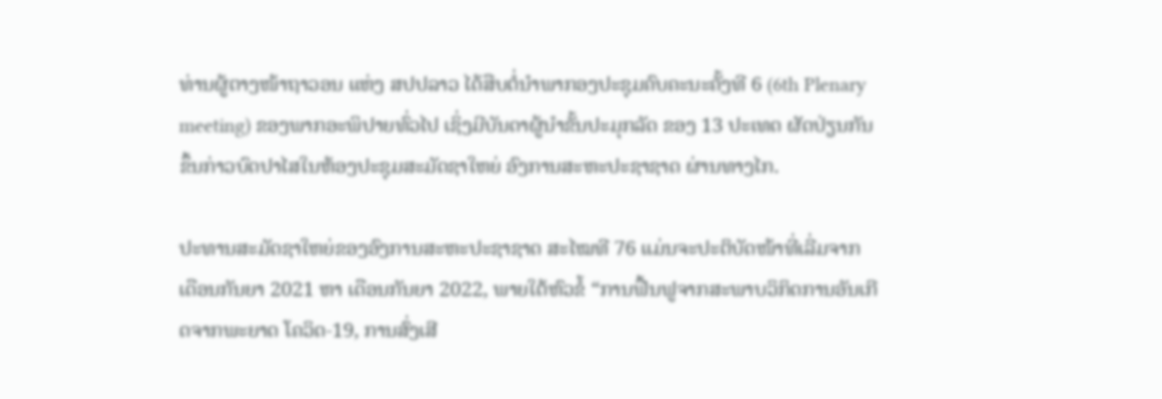ທ່ານຜູ້ຕາງໜ້າຖາວອນ ແຫ່ງ ສປປລາວ ໄດ້ສືບຕໍ່ນຳພາກອງປະຊຸມຄົບຄະນະຄັ້ງທີ 6 (6th Plenary meeting) ຂອງພາກອະພິປາຍທົ່ວໄປ ເຊິ່ງມີບັນດາຜູ້ນໍາຂັ້ນປະມຸກລັດ ຂອງ 13 ປະເທດ ຜັດປ່ຽນກັນຂຶ້ນກ່າວບົດປາໄສໃນຫ້ອງປະຊຸມສະມັດຊາໃຫຍ່ ອົງການສະຫະປະຊາຊາດ ຜ່ານທາງໄກ.

ປະທານສະມັດຊາໃຫຍ່ຂອງອົງການສະຫະປະຊາຊາດ ສະໄໝທີ 76 ແມ່ນຈະປະຕິບັດໜ້າທີ່ເລີ່ມຈາກ ເດືອນກັນຍາ 2021 ຫາ ເດືອນກັນຍາ 2022, ພາຍໃຕ້ຫົວຂໍ້ “ການຟື້ນຟູຈາກສະພາບວິກິດການອັນເກີດຈາກພະຍາດ ໂຄວິດ-19, ການສົ່ງເສີ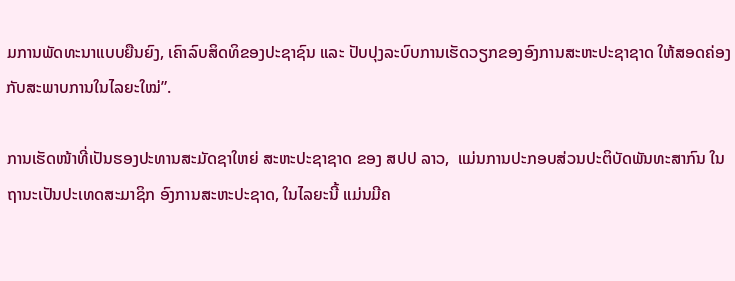ມການພັດທະນາແບບຍືນຍົງ, ເຄົາລົບສິດທິຂອງປະຊາຊົນ ແລະ ປັບປຸງລະບົບການເຮັດວຽກຂອງອົງການສະຫະປະຊາຊາດ ໃຫ້ສອດຄ່ອງກັບສະພາບການໃນໄລຍະໃໝ່”.

ການເຮັດໜ້າທີ່ເປັນຮອງປະທານສະມັດຊາໃຫຍ່ ສະຫະປະຊາຊາດ ຂອງ ສປປ ລາວ,  ແມ່ນການປະກອບສ່ວນປະຕິບັດພັນທະສາກົນ ໃນຖານະເປັນປະເທດສະມາຊິກ ອົງການສະຫະປະຊາດ, ໃນໄລຍະນີ້ ແມ່ນມີຄ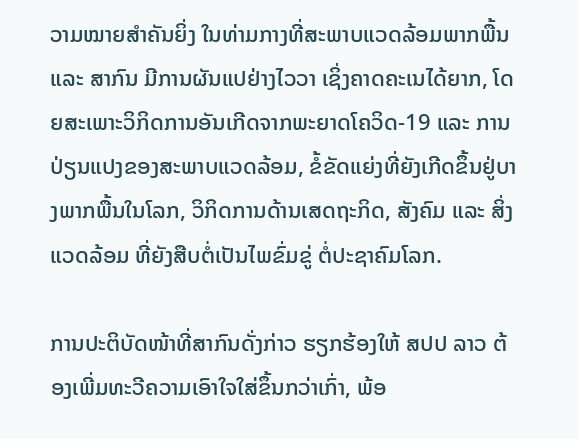ວາມໝາຍສໍາຄັນຍິ່ງ ໃນທ່າມກາງທີ່ສະພາບແວດລ້ອມພາກພື້ນ ແລະ ສາກົນ ມີການຜັນແປຢ່າງໄວວາ ເຊິ່ງຄາດຄະເນໄດ້ຍາກ, ໂດຍສະເພາະວິກິດການອັນເກີດຈາກພະຍາດໂຄວິດ-19 ແລະ ການປ່ຽນແປງຂອງສະພາບແວດລ້ອມ, ຂໍ້ຂັດແຍ່ງທີ່ຍັງເກີດຂຶ້ນຢູ່ບາງພາກພື້ນໃນໂລກ, ວິກິດການດ້ານເສດຖະກິດ, ສັງຄົມ ແລະ ສິ່ງແວດລ້ອມ ທີ່ຍັງສືບຕໍ່ເປັນໄພຂົ່ມຂູ່ ຕໍ່ປະຊາຄົມໂລກ.

ການປະຕິບັດໜ້າທີ່ສາກົນດັ່ງກ່າວ ຮຽກຮ້ອງໃຫ້ ສປປ ລາວ ຕ້ອງເພີ່ມທະວີຄວາມເອົາໃຈໃສ່ຂຶ້ນກວ່າເກົ່າ, ພ້ອ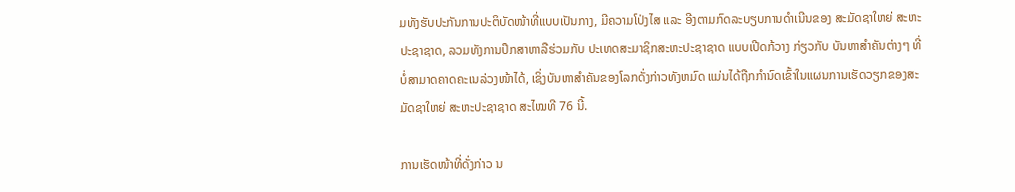ມທັງຮັບປະກັນການປະຕິບັດໜ້າທີ່ແບບເປັນກາງ, ມີຄວາມໂປ່ງໄສ ແລະ ອີງຕາມກົດລະບຽບການດໍາເນີນຂອງ ສະມັດຊາໃຫຍ່ ສະຫະປະຊາຊາດ, ລວມທັງການປຶກສາຫາລືຮ່ວມກັບ ປະເທດສະມາຊິກສະຫະປະຊາຊາດ ແບບເປີດກ້ວາງ ກ່ຽວກັບ ບັນຫາສໍາຄັນຕ່າງໆ ທີ່ບໍ່ສາມາດຄາດຄະເນລ່ວງໜ້າໄດ້, ເຊິ່ງບັນຫາສໍາຄັນຂອງໂລກດັ່ງກ່າວທັງຫມົດ ແມ່ນໄດ້ຖືກກໍານົດເຂົ້າໃນແຜນການເຮັດວຽກຂອງສະມັດຊາໃຫຍ່ ສະຫະປະຊາຊາດ ສະໄໝທີ 76 ນີ້.

ການເຮັດໜ້າທີ່ດັ່ງກ່າວ ນ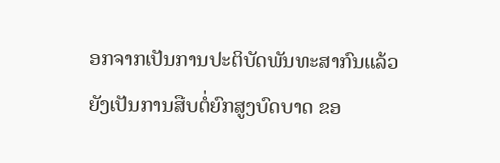ອກຈາກເປັນການປະຕິບັດພັນທະສາກົນແລ້ວ ຍັງເປັນການສືບຕໍ່ຍົກສູງບົດບາດ ຂອ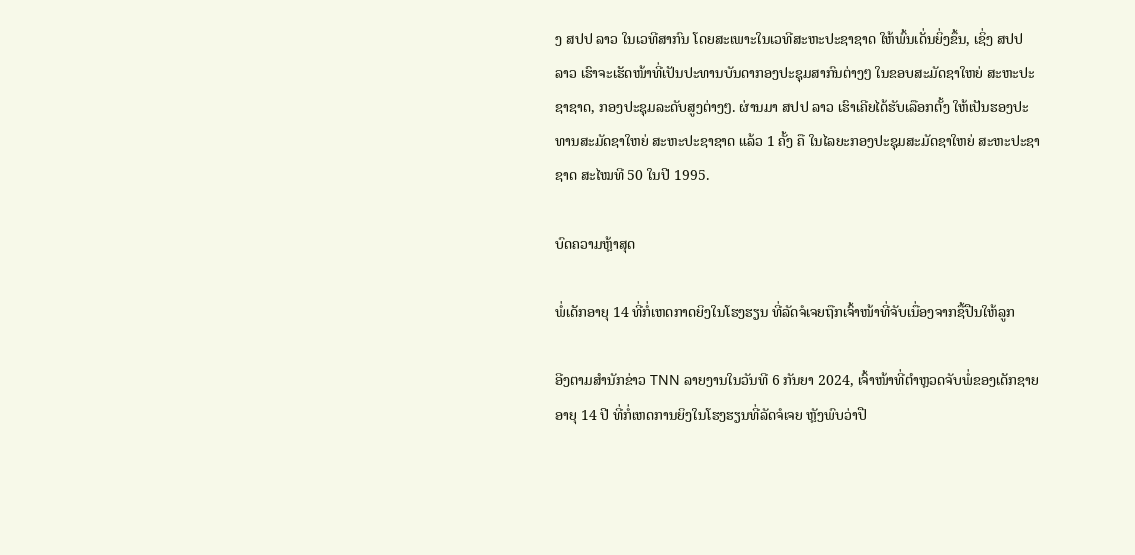ງ ສປປ ລາວ ໃນເວທີສາກົນ ໂດຍສະເພາະໃນເວທີສະຫະປະຊາຊາດ ໃຫ້ພົ້ນເດັ່ນຍິ່ງຂຶ້ນ, ເຊິ່ງ ສປປ ລາວ ເຮົາຈະເຮັດໜ້າທີ່ເປັນປະທານບັນດາກອງປະຊຸມສາກົນຕ່າງໆ ໃນຂອບສະມັດຊາໃຫຍ່ ສະຫະປະຊາຊາດ, ກອງປະຊຸມລະດັບສູງຕ່າງໆ. ຜ່ານມາ ສປປ ລາວ ເຮົາເຄີຍໄດ້ຮັບເລືອກຕັ້ງ ໃຫ້ເປັນຮອງປະທານສະມັດຊາໃຫຍ່ ສະຫະປະຊາຊາດ ແລ້ວ 1 ຄັ້ງ ຄື ໃນໄລຍະກອງປະຊຸມສະມັດຊາໃຫຍ່ ສະຫະປະຊາຊາດ ສະໄໝທີ 50 ໃນປີ 1995.

ບົດຄວາມຫຼ້າສຸດ

ພໍ່ເດັກອາຍຸ 14 ທີ່ກໍ່ເຫດກາດຍິງໃນໂຮງຮຽນ ທີ່ລັດຈໍເຈຍຖືກເຈົ້າໜ້າທີ່ຈັບເນື່ອງຈາກຊື້ປືນໃຫ້ລູກ

ອີງຕາມສຳນັກຂ່າວ TNN ລາຍງານໃນວັນທີ 6 ກັນຍາ 2024, ເຈົ້າໜ້າທີ່ຕຳຫຼວດຈັບພໍ່ຂອງເດັກຊາຍອາຍຸ 14 ປີ ທີ່ກໍ່ເຫດການຍິງໃນໂຮງຮຽນທີ່ລັດຈໍເຈຍ ຫຼັງພົບວ່າປື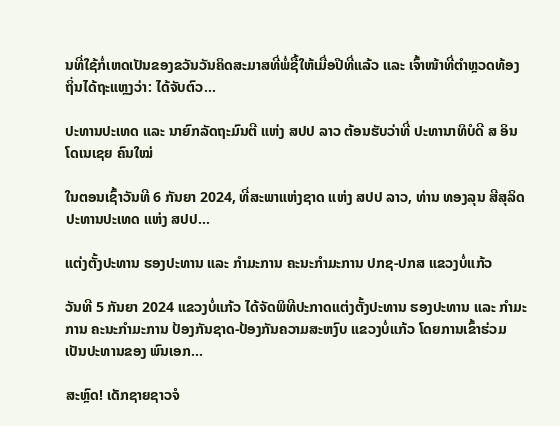ນທີ່ໃຊ້ກໍ່ເຫດເປັນຂອງຂວັນວັນຄິດສະມາສທີ່ພໍ່ຊື້ໃຫ້ເມື່ອປີທີ່ແລ້ວ ແລະ ເຈົ້າໜ້າທີ່ຕຳຫຼວດທ້ອງຖິ່ນໄດ້ຖະແຫຼງວ່າ: ໄດ້ຈັບຕົວ...

ປະທານປະເທດ ແລະ ນາຍົກລັດຖະມົນຕີ ແຫ່ງ ສປປ ລາວ ຕ້ອນຮັບວ່າທີ່ ປະທານາທິບໍດີ ສ ອິນໂດເນເຊຍ ຄົນໃໝ່

ໃນຕອນເຊົ້າວັນທີ 6 ກັນຍາ 2024, ທີ່ສະພາແຫ່ງຊາດ ແຫ່ງ ສປປ ລາວ, ທ່ານ ທອງລຸນ ສີສຸລິດ ປະທານປະເທດ ແຫ່ງ ສປປ...

ແຕ່ງຕັ້ງປະທານ ຮອງປະທານ ແລະ ກຳມະການ ຄະນະກຳມະການ ປກຊ-ປກສ ແຂວງບໍ່ແກ້ວ

ວັນທີ 5 ກັນຍາ 2024 ແຂວງບໍ່ແກ້ວ ໄດ້ຈັດພິທີປະກາດແຕ່ງຕັ້ງປະທານ ຮອງປະທານ ແລະ ກຳມະການ ຄະນະກຳມະການ ປ້ອງກັນຊາດ-ປ້ອງກັນຄວາມສະຫງົບ ແຂວງບໍ່ແກ້ວ ໂດຍການເຂົ້າຮ່ວມເປັນປະທານຂອງ ພົນເອກ...

ສະຫຼົດ! ເດັກຊາຍຊາວຈໍ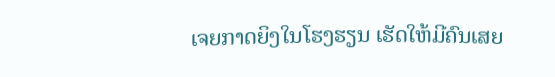ເຈຍກາດຍິງໃນໂຮງຮຽນ ເຮັດໃຫ້ມີຄົນເສຍ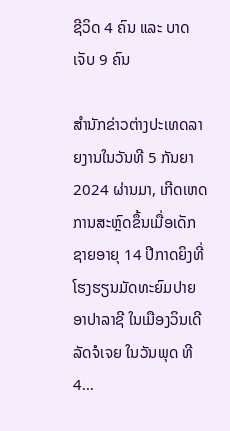ຊີວິດ 4 ຄົນ ແລະ ບາດເຈັບ 9 ຄົນ

ສຳນັກຂ່າວຕ່າງປະເທດລາຍງານໃນວັນທີ 5 ກັນຍາ 2024 ຜ່ານມາ, ເກີດເຫດການສະຫຼົດຂຶ້ນເມື່ອເດັກຊາຍອາຍຸ 14 ປີກາດຍິງທີ່ໂຮງຮຽນມັດທະຍົມປາຍ ອາປາລາຊີ ໃນເມືອງວິນເດີ ລັດຈໍເຈຍ ໃນວັນພຸດ ທີ 4...